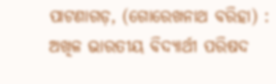ପାଟଣାଗଡ଼, (ଗୋରେଖନାଥ ବରିହା) : ଅଖିଳ ଭାରତୀୟ ବିଦ୍ୟାର୍ଥୀ ପରିଷଦ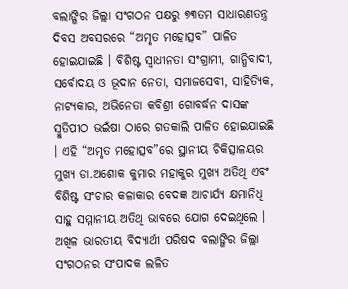ବଲାଙ୍ଗିର ଜିଲ୍ଲା ସଂଗଠନ ପକ୍ଷରୁ ୭୩ତମ ସାଧାରଣତନ୍ତ୍ର ଦିବସ ଅବସରରେ “ଅମୃତ ମହୋତ୍ସବ” ପାଳିତ ହୋଇଯାଇଛି । ବିଶିଷ୍ଟ ସ୍ୱାଧୀନତା ସଂଗ୍ରାମୀ, ଗାନ୍ଧିବାଦୀ, ସର୍ବୋଦୟ ଓ ଭୂଦାନ ନେତା, ସମାଜସେବୀ, ସାହିତ୍ୟିକ, ନାଟ୍ୟକାର, ଅଭିନେତା କବିଶ୍ରୀ ଗୋବର୍ଦ୍ଧନ ଦାସଙ୍କ ସ୍ମୁତିପୀଠ ଭଇଁଷା ଠାରେ ଗତକାଲି ପାଳିତ ହୋଇଯାଇଛି । ଏହି “ଅମୃତ ମହୋତ୍ସବ”ରେ ସ୍ଥାନୀୟ ଚିକିତ୍ସାଳୟର ମୁଖ୍ୟ ଡା.ଅଶୋକ କୁମାର ମହାକୁର ମୁଖ୍ୟ ଅତିଥି ଏବଂ ବିଶିଷ୍ଟ ସଂଚାର କଳାକାର ବେଦଜ୍ଞ ଆଚାର୍ଯ୍ୟ କ୍ଷମାନିଧି ସାହୁ ସମ୍ମାନୀୟ ଅତିଥି ଭାବରେ ଯୋଗ ଦେଇଥିଲେ । ଅଖିଳ ଭାରତୀୟ ବିଦ୍ୟାର୍ଥୀ ପରିଷଦ ବଲାଙ୍ଗିର ଜିଲ୍ଲା ସଂଗଠନର ସଂପାଦକ ଲଳିତ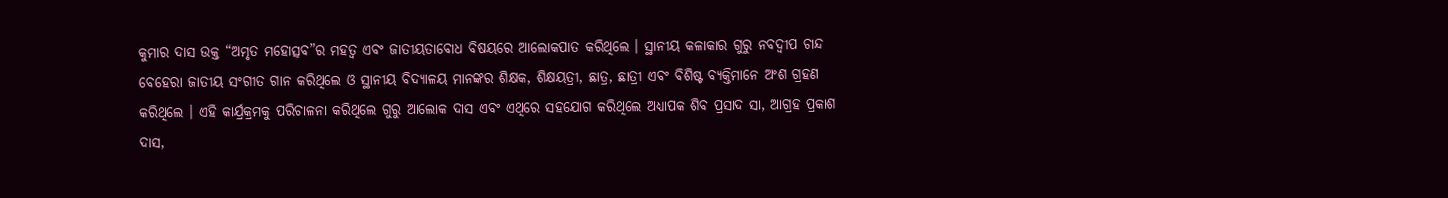କୁମାର ଦାସ ଉକ୍ତ “ଅମୃତ ମହୋତ୍ସବ”ର ମହତ୍ୱ ଏବଂ ଜାତୀୟତାବୋଧ ବିଷୟରେ ଆଲୋକପାତ କରିଥିଲେ । ସ୍ଥାନୀୟ କଳାକାର ଗୁରୁ ନବଦ୍ୱୀପ ଚାନ୍ଦ ବେହେରା ଜାତୀୟ ସଂଗୀତ ଗାନ କରିଥିଲେ ଓ ସ୍ଥାନୀୟ ବିଦ୍ୟାଳୟ ମାନଙ୍କର ଶିକ୍ଷକ, ଶିକ୍ଷୟତ୍ରୀ, ଛାତ୍ର, ଛାତ୍ରୀ ଏବଂ ବିଶିଷ୍ଟ ବ୍ୟକ୍ତିମାନେ ଅଂଶ ଗ୍ରହଣ କରିଥିଲେ । ଏହି କାର୍ଯ୍ରକ୍ରମକୁ ପରିଚାଳନା କରିଥିଲେ ଗୁରୁ ଆଲୋକ ଦାସ ଏବଂ ଏଥିରେ ସହଯୋଗ କରିଥିଲେ ଅଧ୍ୟାପକ ଶିବ ପ୍ରସାଦ ସା, ଆଗ୍ରହ ପ୍ରକାଶ ଦାସ,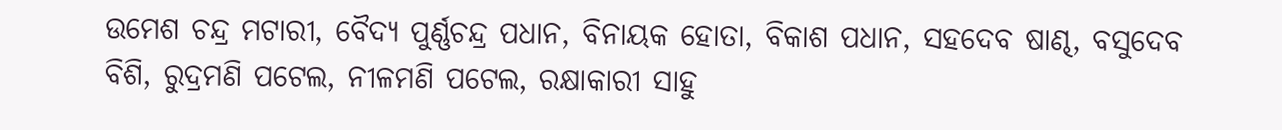ଉମେଶ ଚନ୍ଦ୍ର ମଟାରୀ, ବୈଦ୍ୟ ପୁର୍ଣ୍ଣଚନ୍ଦ୍ର ପଧାନ, ବିନାୟକ ହୋତା, ବିକାଶ ପଧାନ, ସହଦେବ ଷାଣ୍ଢ, ବସୁଦେବ ବିଶି, ରୁଦ୍ରମଣି ପଟେଲ, ନୀଳମଣି ପଟେଲ, ରକ୍ଷାକାରୀ ସାହୁ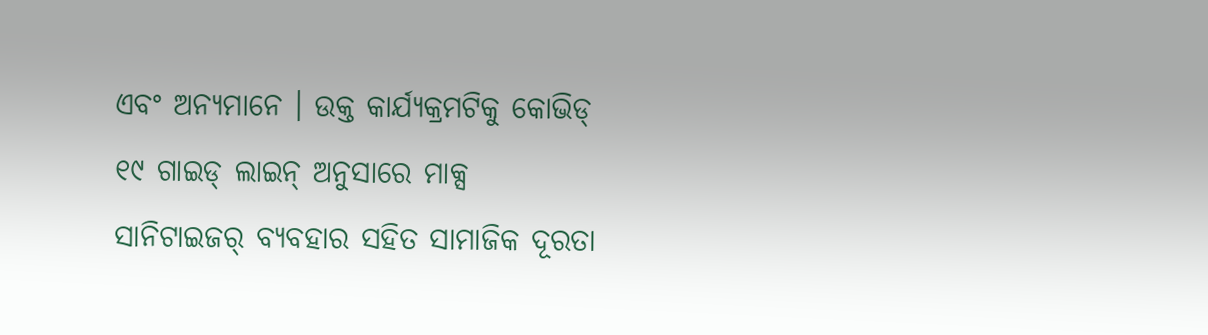ଏବଂ ଅନ୍ୟମାନେ । ଉକ୍ତ କାର୍ଯ୍ୟକ୍ରମଟିକୁ କୋଭିଡ୍ ୧୯ ଗାଇଡ୍ ଲାଇନ୍ ଅନୁସାରେ ମାକ୍ସ ସାନିଟାଇଜର୍ ବ୍ୟବହାର ସହିତ ସାମାଜିକ ଦୂରତା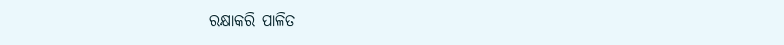ରକ୍ଷାକରି ପାଳିତ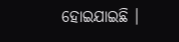ହୋଇଯାଇଛି ।